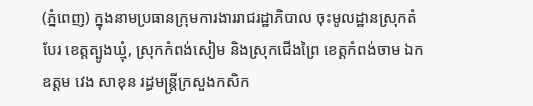(ភ្នំពេញ) ក្នុងនាមប្រធានក្រុមការងាររាជរដ្ឋាភិបាល ចុះមូលដ្ឋានស្រុកតំបែរ ខេត្តត្បូងឃ្មុំ, ស្រុកកំពង់សៀម និងស្រុកជើងព្រៃ ខេត្តកំពង់ចាម ឯកឧត្តម វេង សាខុន រដ្ធមន្ដ្រីក្រសួងកសិក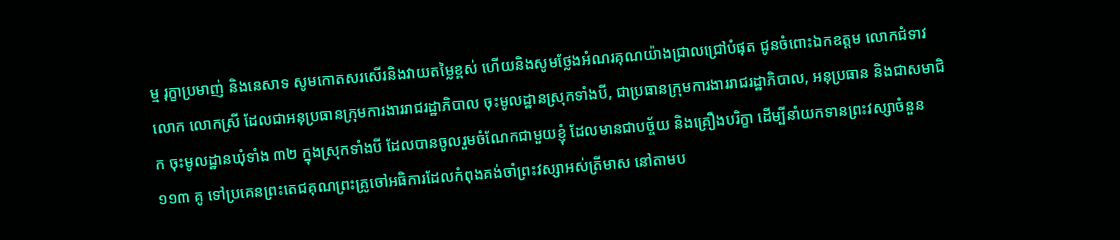ម្ម រុក្ខាប្រមាញ់ និងនេសាទ សូមកោតសរសើរនិងវាយតម្លៃខ្ពស់ ហើយនិងសូមថ្លែងអំណរគុណយ៉ាងជ្រាលជ្រៅបំផុត ជូនចំពោះឯកឧត្តម លោកជំទាវ លោក លោកស្រី ដែលជាអនុប្រធានក្រុមការងាររាជរដ្ឋាភិបាល ចុះមូលដ្ឋានស្រុកទាំងបី, ជាប្រធានក្រុមការងាររាជរដ្ឋាភិបាល, អនុប្រធាន និងជាសមាជិក ចុះមូលដ្ឋានឃុំទាំង ៣២ ក្នុងស្រុកទាំងបី ដែលបានចូលរួមចំណែកជាមួយខ្ញុំ ដែលមានជាបច្ច័យ និងគ្រឿងបរិក្ខា ដើម្បីនាំយកទានព្រះវស្សាចំនួន ១១៣ គូ ទៅប្រគេនព្រះតេជគុណព្រះគ្រូចៅអធិការដែលកំពុងគង់ចាំព្រះវស្សាអស់ត្រីមាស នៅតាមប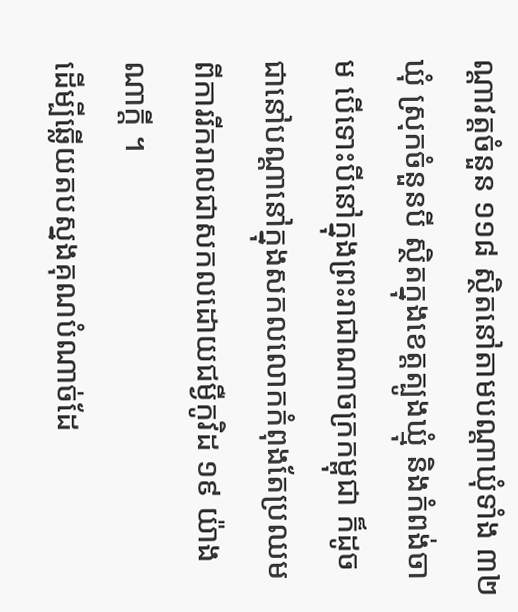ណ្តាវត្តចំនួន ១១៨ ស្ថិតនៅតាមបណ្តាឃុំទាំង ៣២ ឃុំ ស្រុកចំនួនបី ស្ថិតក្នុងខេត្តត្បូងឃ្មុំ និងកំពង់ចាម បើទោះបីនៅក្នុងព្រះរាជាណាចក្រកម្ពុជា ក៏ដូចជានៅបណ្តានៅក្នុងសកលលោកកំពុងតែប្រឈម ពីការរីករាលជាសកលដោយជម្ងឺកូវិដ ១៩ យ៉ាងណាក្តី ។
ដើម្បីឆ្លើយតបស្នងគុណបំណាច់ដែ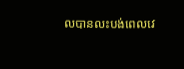លបានលះបង់ពេលវេ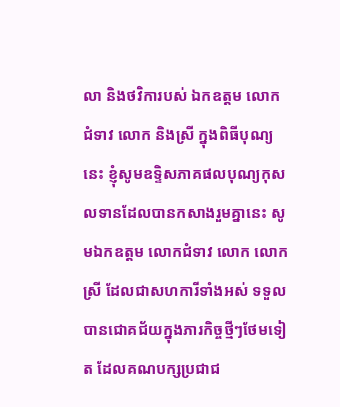លា និងថវិការបស់ ឯកឧត្តម លោកជំទាវ លោក និងស្រី ក្នុងពិធីបុណ្យនេះ ខ្ញុំសូមឧទ្ទិសភាគផលបុណ្យកុសលទានដែលបានកសាងរួមគ្នានេះ សូមឯកឧត្តម លោកជំទាវ លោក លោកស្រី ដែលជាសហការីទាំងអស់ ទទួលបានជោគជ័យក្នុងភារកិច្ចថ្មីៗថែមទៀត ដែលគណបក្សប្រជាជ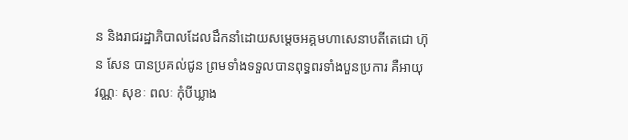ន និងរាជរដ្ឋាភិបាលដែលដឹកនាំដោយសម្តេចអគ្គមហាសេនាបតីតេជោ ហ៊ុន សែន បានប្រគល់ជូន ព្រមទាំងទទួលបានពុទ្ធពរទាំងបួនប្រការ គឺអាយុ វណ្ណៈ សុខៈ ពលៈ កុំបីឃ្លាង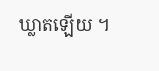ឃ្លាតឡើយ ។